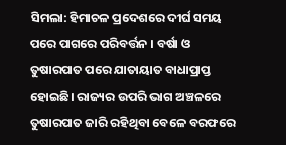ସିମଲା: ହିମାଚଳ ପ୍ରଦେଶରେ ଦୀର୍ଘ ସମୟ ପରେ ପାଗରେ ପରିବର୍ତ୍ତନ । ବର୍ଷା ଓ ତୁଷାରପାତ ପରେ ଯାତାୟାତ ବାଧାପ୍ରାପ୍ତ ହୋଇଛି । ରାଜ୍ୟର ଉପରି ଭାଗ ଅଞ୍ଚଳରେ ତୁଷାରପାତ ଜାରି ରହିଥିବା ବେଳେ ବରଫରେ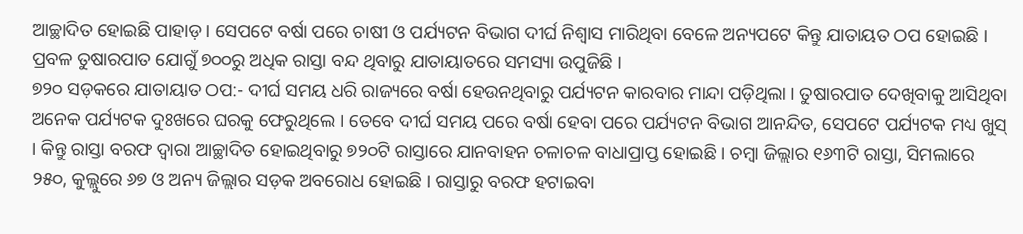ଆଚ୍ଛାଦିତ ହୋଇଛି ପାହାଡ଼ । ସେପଟେ ବର୍ଷା ପରେ ଚାଷୀ ଓ ପର୍ଯ୍ୟଟନ ବିଭାଗ ଦୀର୍ଘ ନିଶ୍ବାସ ମାରିଥିବା ବେଳେ ଅନ୍ୟପଟେ କିନ୍ତୁ ଯାତାୟତ ଠପ ହୋଇଛି । ପ୍ରବଳ ତୁଷାରପାତ ଯୋଗୁଁ ୭୦୦ରୁ ଅଧିକ ରାସ୍ତା ବନ୍ଦ ଥିବାରୁ ଯାତାୟାତରେ ସମସ୍ୟା ଉପୁଜିଛି ।
୭୨୦ ସଡ଼କରେ ଯାତାୟାତ ଠପ:- ଦୀର୍ଘ ସମୟ ଧରି ରାଜ୍ୟରେ ବର୍ଷା ହେଉନଥିବାରୁ ପର୍ଯ୍ୟଟନ କାରବାର ମାନ୍ଦା ପଡ଼ିଥିଲା । ତୁଷାରପାତ ଦେଖିବାକୁ ଆସିଥିବା ଅନେକ ପର୍ଯ୍ୟଟକ ଦୁଃଖରେ ଘରକୁ ଫେରୁଥିଲେ । ତେବେ ଦୀର୍ଘ ସମୟ ପରେ ବର୍ଷା ହେବା ପରେ ପର୍ଯ୍ୟଟନ ବିଭାଗ ଆନନ୍ଦିତ, ସେପଟେ ପର୍ଯ୍ୟଟକ ମଧ୍ୟ ଖୁସ୍ । କିନ୍ତୁ ରାସ୍ତା ବରଫ ଦ୍ବାରା ଆଚ୍ଛାଦିତ ହୋଇଥିବାରୁ ୭୨୦ଟି ରାସ୍ତାରେ ଯାନବାହନ ଚଳାଚଳ ବାଧାପ୍ରାପ୍ତ ହୋଇଛି । ଚମ୍ବା ଜିଲ୍ଲାର ୧୬୩ଟି ରାସ୍ତା, ସିମଲାରେ ୨୫୦, କୁଲ୍ଲୁରେ ୬୭ ଓ ଅନ୍ୟ ଜିଲ୍ଲାର ସଡ଼କ ଅବରୋଧ ହୋଇଛି । ରାସ୍ତାରୁ ବରଫ ହଟାଇବା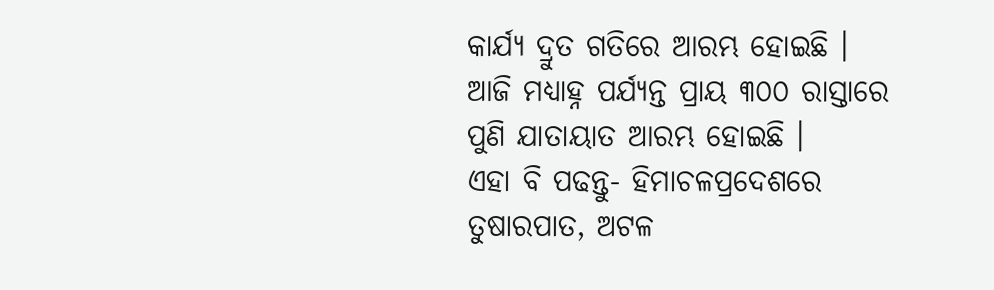କାର୍ଯ୍ୟ ଦ୍ରୁତ ଗତିରେ ଆରମ୍ଭ ହୋଇଛି । ଆଜି ମଧ୍ୟାହ୍ନ ପର୍ଯ୍ୟନ୍ତ ପ୍ରାୟ ୩୦୦ ରାସ୍ତାରେ ପୁଣି ଯାତାୟାତ ଆରମ୍ଭ ହୋଇଛି ।
ଏହା ବି ପଢନ୍ତୁ- ହିମାଚଳପ୍ରଦେଶରେ ତୁଷାରପାତ, ଅଟଳ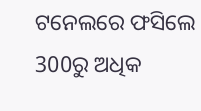ଟନେଲରେ ଫସିଲେ 300ରୁ ଅଧିକ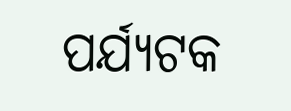ପର୍ଯ୍ୟଟକ